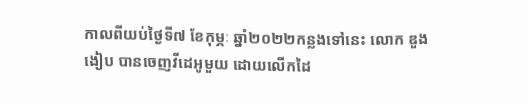កាលពីយប់ថ្ងៃទី៧ ខែកុម្ភៈ ឆ្នាំ២០២២កន្លងទៅនេះ លោក ឌួង ងៀប បានចេញវីដេអូមួយ ដោយលើកដៃ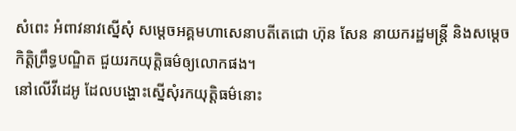សំពេះ អំពាវនាវស្នើសុំ សម្តេចអគ្គមហាសេនាបតីតេជោ ហ៊ុន សែន នាយករដ្ឋមន្ត្រី និងសម្ដេចកិត្តិព្រឹទ្ធបណ្ឌិត ជួយរកយុត្តិធម៌ឲ្យលោកផង។
នៅលើវីដេអូ ដែលបង្ហោះស្នើសុំរកយុត្តិធម៌នោះ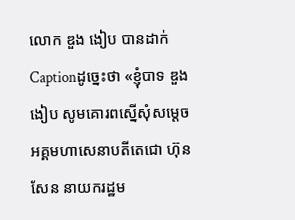លោក ឌួង ងៀប បានដាក់Captionដូច្នេះថា «ខ្ញុំបាទ ឌួង ងៀប សូមគោរពស្នើសុំសម្ដេចអគ្គមហាសេនាបតីតេជោ ហ៊ុន សែន នាយករដ្ឋម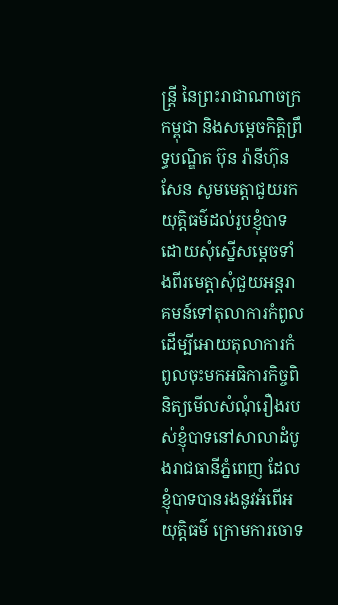ន្ត្រី នៃព្រះរាជាណាចក្រកម្ពុជា និងសម្តេចកិតិ្តព្រឹទ្ធបណ្ឌិត ប៊ុន រ៉ានីហ៊ុន សែន សូមមេត្តាជួយរកយុត្តិធម៌ដល់រូបខ្ញុំបាទ
ដោយសុំស្នើសម្តេចទាំងពីរមេត្តាសុំជួយអន្តរាគមន៍ទៅតុលាការកំពូល ដើម្បីអោយតុលាការកំពូលចុះមកអធិការកិច្ចពិនិត្យមើលសំណុំរឿងរបស់ខ្ញុំបាទនៅសាលាដំបូងរាជធានីភ្នំពេញ ដែលខ្ញុំបាទបានរងនូវអំពើអយុត្តិធម៌ ក្រោមការចោទ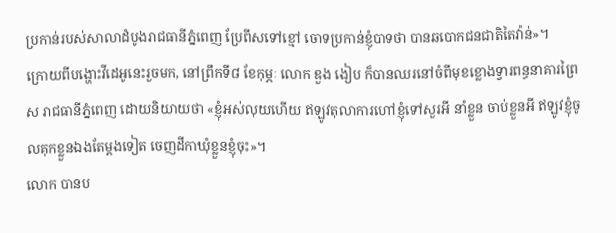ប្រកាន់របស់សាលាដំបូងរាជធានីភ្នំពេញ ប្រែពីសទៅខ្មៅ ចោទប្រកាន់ខ្ញុំបាទថា បានឆបោកជនជាតិតៃវ៉ាន់»។
ក្រោយពីបង្ហោះវីដេអូនេះរួចមក, នៅព្រឹកទី៨ ខែកុម្ភៈ លោក ឌួង ងៀប ក៏បានឈរនៅចំពីមុខខ្លោងទ្វារពន្ធនាគារព្រៃស រាជធានីភ្នំពេញ ដោយនិយាយថា «ខ្ញុំអស់លុយហើយ ឥឡូវតុលាការហៅខ្ញុំទៅសួរអី នាំខ្លួន ចាប់ខ្លួនអី ឥឡូវខ្ញុំចូលគុកខ្លួនឯងតែម្ដងទៀត ចេញដីកាឃុំខ្លួនខ្ញុំចុះ»។
លោក បានប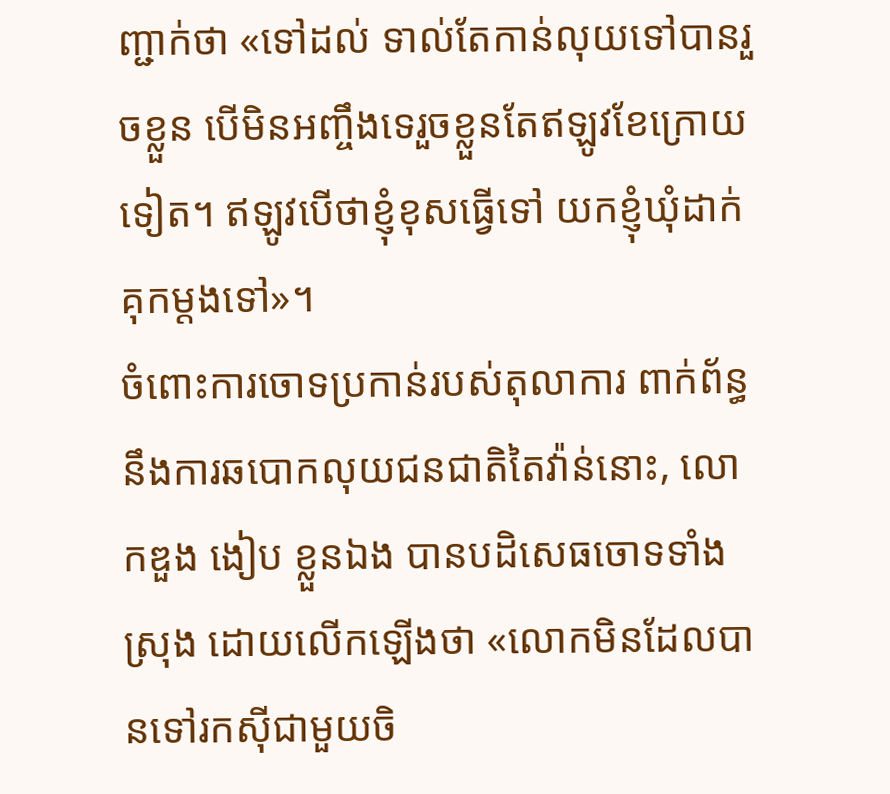ញ្ជាក់ថា «ទៅដល់ ទាល់តែកាន់លុយទៅបានរួចខ្លួន បើមិនអញ្ចឹងទេរួចខ្លួនតែឥឡូវខែក្រោយទៀត។ ឥឡូវបើថាខ្ញុំខុសធ្វើទៅ យកខ្ញុំឃុំដាក់គុកម្ដងទៅ»។
ចំពោះការចោទប្រកាន់របស់តុលាការ ពាក់ព័ន្ធនឹងការឆបោកលុយជនជាតិតៃវ៉ាន់នោះ, លោកឌួង ងៀប ខ្លួនឯង បានបដិសេធចោទទាំងស្រុង ដោយលើកឡើងថា «លោកមិនដែលបានទៅរកស៊ីជាមួយចិ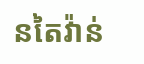នតៃវ៉ាន់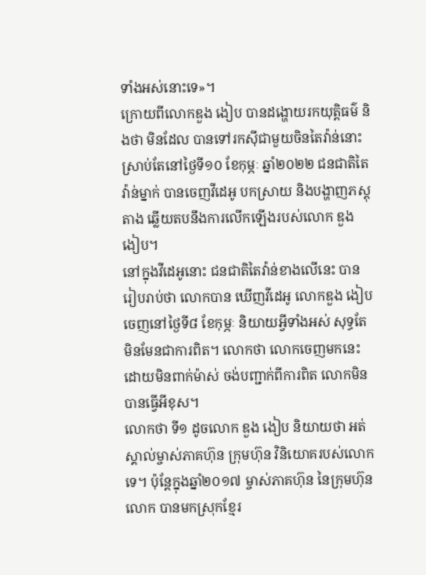ទាំងអស់នោះទេ»។
ក្រោយពីលោកឌួង ងៀប បានដង្ហោយរកយុត្តិធម៌ និងថា មិនដែល បានទៅរកស៊ីជាមួយចិនតៃវ៉ាន់នោះ ស្រាប់តែនៅថ្ងៃទី១០ ខែកុម្ភៈ ឆ្នាំ២០២២ ជនជាតិតៃវ៉ាន់ម្នាក់ បានចេញវីដេអូ បកស្រាយ និងបង្ហាញភស្តុតាង ឆ្លើយតបនឹងការលើកឡើងរបស់លោក ឌួង ងៀប។
នៅក្នុងវីដេអូនោះ ជនជាតិតៃវ៉ាន់ខាងលើនេះ បានរៀបរាប់ថា លោកបាន ឃើញវីដេអូ លោកឌួង ងៀប ចេញនៅថ្ងៃទី៨ ខែកុម្ភៈ និយាយអ្វីទាំងអស់ សុទ្ធតែមិនមែនជាការពិត។ លោកថា លោកចេញមកនេះ ដោយមិនពាក់ម៉ាស់ ចង់បញ្ជាក់ពីការពិត លោកមិនបានធ្វើអីខុស។
លោកថា ទី១ ដូចលោក ឌួង ងៀប និយាយថា អត់ស្គាល់ម្ចាស់ភាគហ៊ុន ក្រុមហ៊ុន វិនិយោគរបស់លោកទេ។ ប៉ុន្តែក្នុងឆ្នាំ២០១៧ ម្ចាស់ភាគហ៊ុន នៃក្រុមហ៊ុនលោក បានមកស្រុកខ្មែរ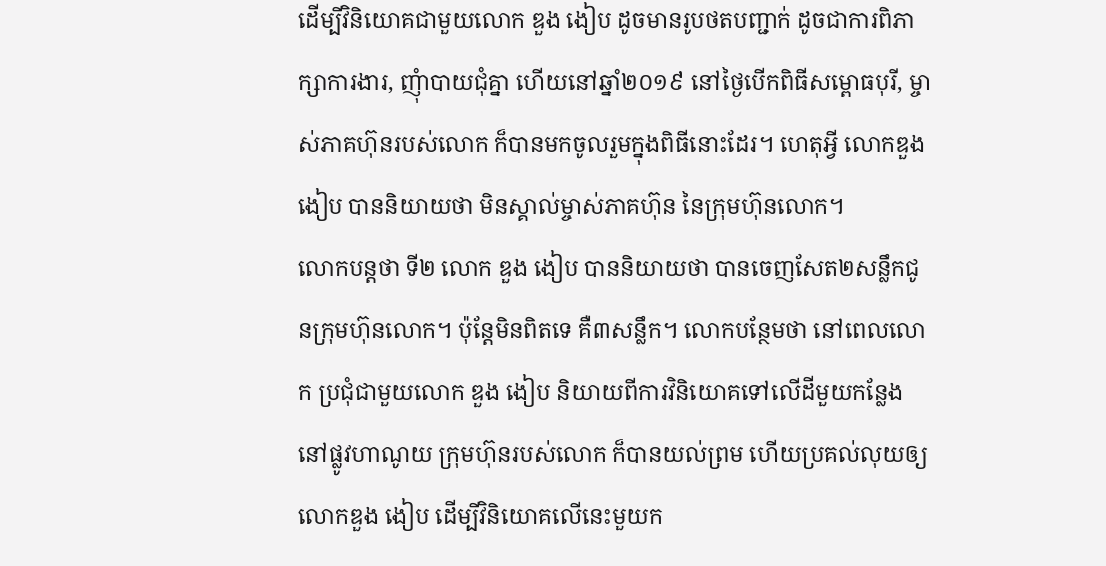ដើម្បីវិនិយោគជាមួយលោក ឌួង ងៀប ដូចមានរូបថតបញ្ជាក់ ដូចជាការពិភាក្សាការងារ, ញុំាបាយជុំគ្នា ហើយនៅឆ្នាំ២០១៩ នៅថ្ងៃបើកពិធីសម្ពោធបុរី, ម្ចាស់ភាគហ៊ុនរបស់លោក ក៏បានមកចូលរួមក្នុងពិធីនោះដែរ។ ហេតុអ្វី លោកឌួង ងៀប បាននិយាយថា មិនស្គាល់ម្ចាស់ភាគហ៊ុន នៃក្រុមហ៊ុនលោក។
លោកបន្តថា ទី២ លោក ឌួង ងៀប បាននិយាយថា បានចេញសែត២សន្លឹកជូនក្រុមហ៊ុនលោក។ ប៉ុន្តែមិនពិតទេ គឺ៣សន្លឹក។ លោកបន្ថែមថា នៅពេលលោក ប្រជុំជាមួយលោក ឌួង ងៀប និយាយពីការវិនិយោគទៅលើដីមួយកន្លែងនៅផ្លូវហាណូយ ក្រុមហ៊ុនរបស់លោក ក៏បានយល់ព្រម ហើយប្រគល់លុយឲ្យលោកឌួង ងៀប ដើម្បីវិនិយោគលើនេះមួយក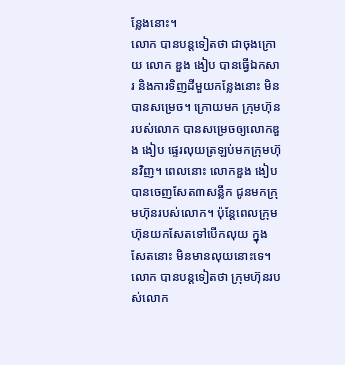ន្លែងនោះ។
លោក បានបន្តទៀតថា ជាចុងក្រោយ លោក ឌួង ងៀប បានធ្វើឯកសារ និងការទិញដីមួយកន្លែងនោះ មិនបានសម្រេច។ ក្រោយមក ក្រុមហ៊ុនរបស់លោក បានសម្រេចឲ្យលោកឌួង ងៀប ផ្ទេរលុយត្រឡប់មកក្រុមហ៊ុនវិញ។ ពេលនោះ លោកឌួង ងៀប បានចេញសែត៣សន្លឹក ជូនមកក្រុមហ៊ុនរបស់លោក។ ប៉ុន្តែពេលក្រុមហ៊ុនយកសែតទៅបើកលុយ ក្នុងសែតនោះ មិនមានលុយនោះទេ។
លោក បានបន្តទៀតថា ក្រុមហ៊ុនរបស់លោក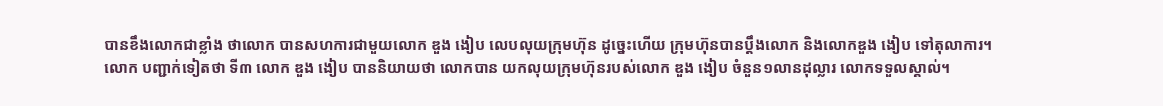បានខឹងលោកជាខ្លាំង ថាលោក បានសហការជាមួយលោក ឌួង ងៀប លេបលុយក្រុមហ៊ុន ដូច្នេះហើយ ក្រុមហ៊ុនបានប្ដឹងលោក និងលោកឌួង ងៀប ទៅតុលាការ។
លោក បញ្ជាក់ទៀតថា ទី៣ លោក ឌួង ងៀប បាននិយាយថា លោកបាន យកលុយក្រុមហ៊ុនរបស់លោក ឌួង ងៀប ចំនួន១លានដុល្លារ លោកទទួលស្គាល់។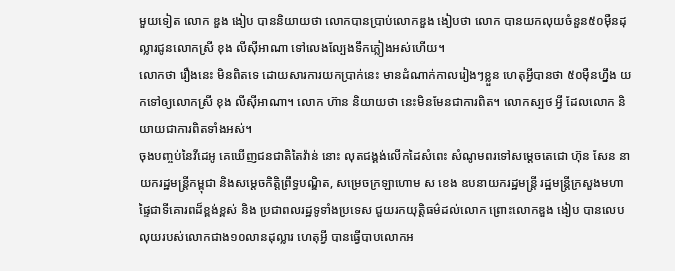មួយទៀត លោក ឌួង ងៀប បាននិយាយថា លោកបានប្រាប់លោកឌួង ងៀបថា លោក បានយកលុយចំនួន៥០ម៉ឺនដុល្លារជូនលោកស្រី ខុង លីស៊ីអាណា ទៅលេងល្បែងទឹកភ្លៀងអស់ហើយ។
លោកថា រឿងនេះ មិនពិតទេ ដោយសារការយកប្រាក់នេះ មានដំណាក់កាលរៀងៗខ្លួន ហេតុអ្វីបានថា ៥០ម៉ឺនហ្នឹង យកទៅឲ្យលោកស្រី ខុង លីស៊ីអាណា។ លោក ហ៊ាន និយាយថា នេះមិនមែនជាការពិត។ លោកស្បថ អ្វី ដែលលោក និយាយជាការពិតទាំងអស់។
ចុងបញ្ចប់នៃវីដេអូ គេឃើញជនជាតិតៃវ៉ាន់ នោះ លុតជង្គង់លើកដៃសំពេះ សំណូមពរទៅសម្ដេចតេជោ ហ៊ុន សែន នាយករដ្ឋមន្ត្រីកម្ពុជា និងសម្ដេចកិត្តិព្រឹទ្ធបណ្ឌិត, សម្រេចក្រឡាហោម ស ខេង ឧបនាយករដ្ឋមន្ត្រី រដ្ឋមន្ត្រីក្រសួងមហាផ្ទៃជាទីគោរពដ៏ខ្ពង់ខ្ពស់ និង ប្រជាពលរដ្ឋទូទាំងប្រទេស ជួយរកយុត្តិធម៌ដល់លោក ព្រោះលោកឌួង ងៀប បានលេបលុយរបស់លោកជាង១០លានដុល្លារ ហេតុអ្វី បានធ្វើបាបលោកអ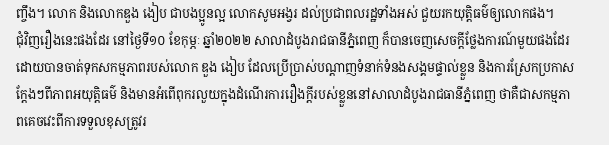ញ្ចឹង។ លោក និងលោកឌួង ងៀប ជាបងប្អូនល្អ លោកសូមអង្វរ ដល់ប្រជាពលរដ្ឋទាំងអស់ ជួយរកយុត្តិធម៌ឲ្យលោកផង។
ជុំវិញរឿងនេះផងដែរ នៅថ្ងៃទី១០ ខែកុម្ភៈ ឆ្នាំ២០២២ សាលាដំបូងរាជធានីភ្នំពេញ ក៏បានចេញសេចក្ដីថ្លែងការណ៍មួយផងដែរ ដោយបានចាត់ទុកសកម្មភាពរបស់លោក ឌួង ងៀប ដែលប្រើប្រាស់បណ្តាញទំនាក់ទំនងសង្គមផ្ទាល់ខ្លួន និងការស្រែកប្រកាសក្តែងៗពីភាពអយុត្តិធម៌ និងមានអំពើពុករលួយក្នុងដំណើរការរឿងក្តីរបស់ខ្លួននៅសាលាដំបូងរាជធានីភ្នំពេញ ថាគឺជាសកម្មភាពគេចវេះពីការទទួលខុសត្រូវរ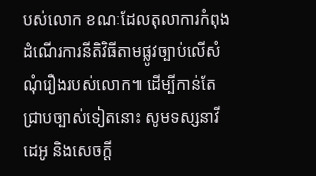បស់លោក ខណៈដែលតុលាការកំពុងដំណើរការនីតិវិធីតាមផ្លូវច្បាប់លើសំណុំរឿងរបស់លោក៕ ដើម្បីកាន់តែជ្រាបច្បាស់ទៀតនោះ សូមទស្សនាវីដេអូ និងសេចក្ដី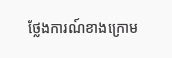ថ្លែងការណ៍ខាងក្រោម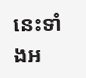នេះទាំងអ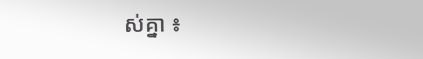ស់គ្នា ៖